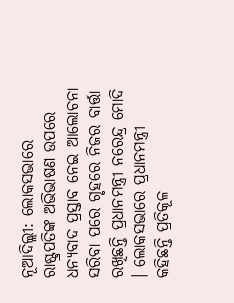ନୂଆଦିଲ୍ଲୀ: ଲୋକସଭାରେ ରାଷ୍ଟ୍ରପତିଙ୍କ ଅଭିଭାଷଣ ଉପରେ ଧନ୍ୟବାଦ ପ୍ରସ୍ତାବ ନେଇ ଆଲୋଚନା ସରିବା ପରେ ଗୃହରେ ନିଜର ବାର୍ତ୍ତା ରଖିଛନ୍ତି ପ୍ରଧାନମନ୍ତ୍ରୀ ନରେନ୍ଦ୍ର ମୋଦି । ଲୋକସଭାରେ ପ୍ରଧାନମନ୍ତ୍ରୀ କହିଛନ୍ତି ପ୍ରତିକୂଳ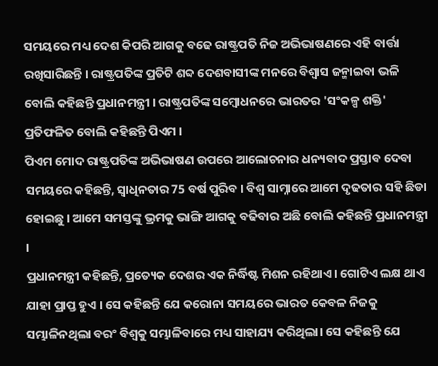ସମୟରେ ମଧ୍ୟ ଦେଶ କିପରି ଆଗକୁ ବଢେ ରାଷ୍ଟ୍ରପତି ନିଜ ଅଭିଭାଷଣରେ ଏହି ବାର୍ତ୍ତା ରଖିସାରିଛନ୍ତି । ରାଷ୍ଟ୍ରପତିଙ୍କ ପ୍ରତିଟି ଶବ୍ଦ ଦେଶବାସୀଙ୍କ ମନରେ ବିଶ୍ବାସ ଜନ୍ମାଇବା ଭଳି ବୋଲି କହିଛନ୍ତି ପ୍ରଧାନମନ୍ତ୍ରୀ । ରାଷ୍ଟ୍ରପତିଙ୍କ ସମ୍ବୋଧନରେ ଭାରତର 'ସଂକଳ୍ପ ଶକ୍ତି' ପ୍ରତିଫଳିତ ବୋଲି କହିଛନ୍ତି ପିଏମ ।
ପିଏମ ମୋଦ ରାଷ୍ଟ୍ରପତିଙ୍କ ଅଭିଭାଷଣ ଉପରେ ଆଲୋଚନାର ଧନ୍ୟବାଦ ପ୍ରସ୍ତାବ ଦେବା ସମୟରେ କହିଛନ୍ତି, ସ୍ବାଧିନତାର 75 ବର୍ଷ ପୁରିବ । ବିଶ୍ବ ସାମ୍ନାରେ ଆମେ ଦୃଢତାର ସହି ଛିଡା ହୋଇଛୁ । ଆମେ ସମସ୍ତଙ୍କୁ ଭ୍ରମକୁ ଭାଙ୍ଗି ଆଗକୁ ବଢିବାର ଅଛି ବୋଲି କହିଛନ୍ତି ପ୍ରଧାନମନ୍ତ୍ରୀ ।
ପ୍ରଧାନମନ୍ତ୍ରୀ କହିଛନ୍ତି, ପ୍ରତ୍ୟେକ ଦେଶର ଏକ ନିର୍ଦ୍ଧିଷ୍ଟ ମିଶନ ରହିଥାଏ । ଗୋଟିଏ ଲକ୍ଷ ଥାଏ ଯାହା ପ୍ରାପ୍ତ ହୁଏ । ସେ କହିଛନ୍ତି ଯେ କରୋନା ସମୟରେ ଭାରତ କେବଳ ନିଜକୁ ସମ୍ଭାଳିନଥିଲା ବରଂ ବିଶ୍ବକୁ ସମ୍ଭାଳିବାରେ ମଧ୍ୟ ସାହାଯ୍ୟ କରିଥିଲା। ସେ କହିଛନ୍ତି ଯେ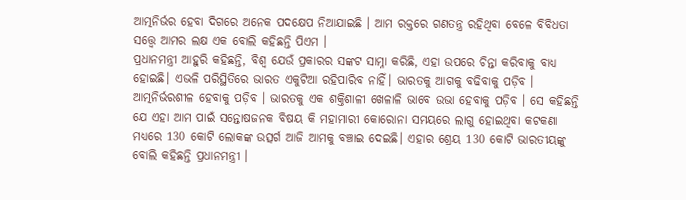ଆତ୍ମନିର୍ଭର ହେବା ଦିଗରେ ଅନେକ ପଦକ୍ଷେପ ନିଆଯାଇଛି । ଆମ ରକ୍ତରେ ଗଣତନ୍ତ୍ର ରହିଥିବା ବେଳେ ବିବିଧତା ସତ୍ତ୍ବେ ଆମର ଲକ୍ଷ ଏକ ବୋଲି କହିଛନ୍ତି ପିଏମ ।
ପ୍ରଧାନମନ୍ତ୍ରୀ ଆହୁରି କହିଛନ୍ତି, ବିଶ୍ବ ଯେଉଁ ପ୍ରକାରର ସଙ୍କଟ ସାମ୍ନା କରିଛି, ଏହା ଉପରେ ଚିନ୍ତା କରିବାକୁ ବାଧ୍ୟ ହୋଇଛି। ଏଭଳି ପରିସ୍ଥିତିରେ ଭାରତ ଏକୁଟିଆ ରହିପାରିବ ନାହିଁ। ଭାରତକୁ ଆଗକୁ ବଢିବାକୁ ପଡ଼ିବ । ଆତ୍ମନିର୍ଭରଶୀଳ ହେବାକୁ ପଡ଼ିବ । ଭାରତକୁ ଏକ ଶକ୍ତିଶାଳୀ ଖେଳାଳି ଭାବେ ଉଭା ହେବାକୁ ପଡ଼ିବ । ସେ କହିଛନ୍ତି ଯେ ଏହା ଆମ ପାଇଁ ସନ୍ତୋଷଜନକ ବିଷୟ କି ମହାମାରୀ କୋରୋନା ସମୟରେ ଲାଗୁ ହୋଇଥିବା କଟକଣା ମଧ୍ୟରେ 130 କୋଟି ଲୋକଙ୍କ ଉତ୍ସର୍ଗ ଆଜି ଆମକୁ ବଞ୍ଚାଇ ଦେଇଛି। ଏହାର ଶ୍ରେୟ 130 କୋଟି ଭାରତୀୟଙ୍କୁ ବୋଲି କହିଛନ୍ତି ପ୍ରଧାନମନ୍ତ୍ରୀ ।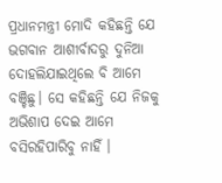ପ୍ରଧାନମନ୍ତ୍ରୀ ମୋଦି କହିଛନ୍ତି ଯେ ଭଗବାନ ଆଶୀର୍ବାଦରୁ ଦୁନିଆ ଦୋହଲିଯାଇଥିଲେ ବି ଆମେ ବଞ୍ଚିଛୁ। ସେ କହିଛନ୍ତି ଯେ ନିଜକୁ ଅଭିଶାପ ଦେଇ ଆମେ ବସିରହିପାରିବୁ ନାହିଁ ।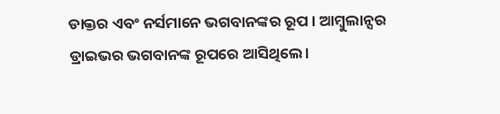ଡାକ୍ତର ଏବଂ ନର୍ସମାନେ ଭଗବାନଙ୍କର ରୂପ । ଆମ୍ବୁଲାନ୍ସର ଡ୍ରାଇଭର ଭଗବାନଙ୍କ ରୂପରେ ଆସିଥିଲେ।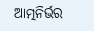ଆତ୍ମନିର୍ଭର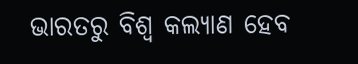ଭାରତରୁ ବିଶ୍ୱ କଲ୍ୟାଣ ହେବ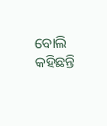ବୋଲି କହିଛନ୍ତି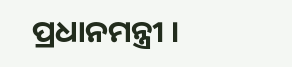ପ୍ରଧାନମନ୍ତ୍ରୀ ।